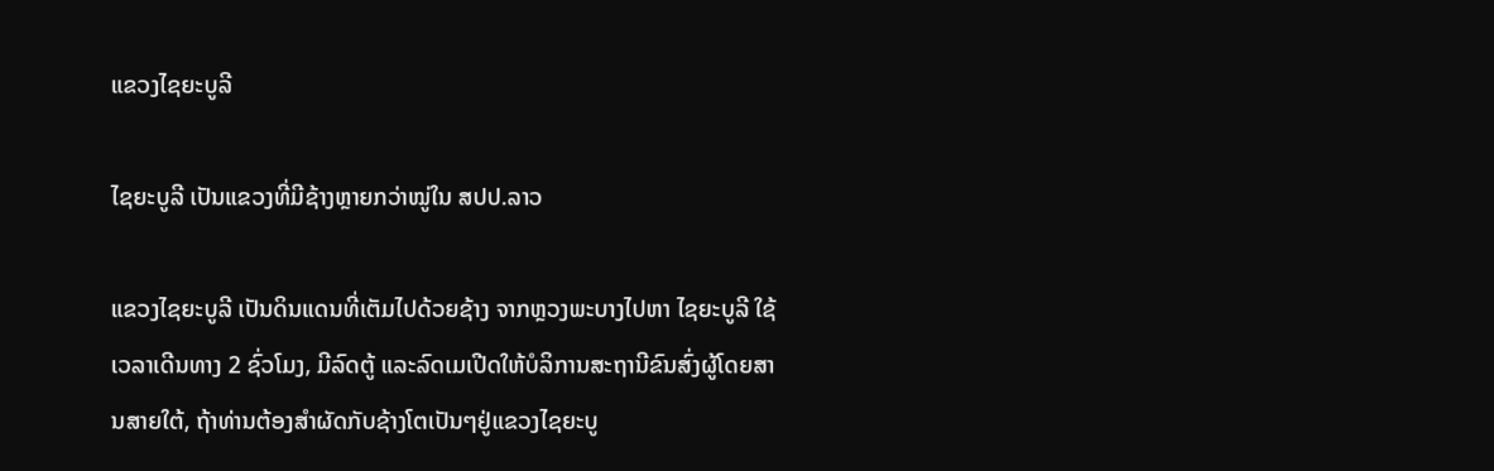ແຂວງໄຊຍະບູລີ

ໄຊຍະບູລີ ເປັນແຂວງທີ່ມີຊ້າງຫຼາຍກວ່າໝູ່ໃນ ສປປ.ລາວ

ແຂວງໄຊຍະບູລີ ເປັນດິນແດນທີ່ເຕັມໄປດ້ວຍຊ້າງ ຈາກຫຼວງພະບາງໄປຫາ ໄຊຍະບູລີ ໃຊ້ເວລາເດີນທາງ 2 ຊົ່ວໂມງ, ມີລົດຕູ້ ແລະລົດເມເປີດໃຫ້ບໍລິການສະຖານີຂົນສົ່ງຜູ້ໂດຍສານສາຍໃຕ້, ຖ້າທ່ານຕ້ອງສໍາຜັດກັບຊ້າງໂຕເປັນໆຢູ່ແຂວງໄຊຍະບູ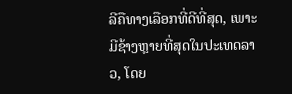ລີຄືທາງເລືອກທີ່ດີທີ່ສຸດ, ເພາະມີຊ້າງຫຼາຍທີ່ສຸດໃນປະເທດລາວ, ໂດຍ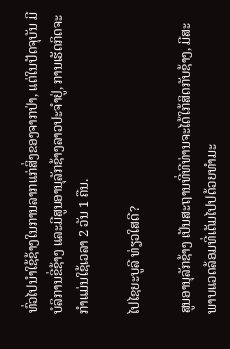ທົ່ວໄປນໍາໃຊ້ຊ້າງໃນການລາກແກ່ສິ່ງຂອງຈາກປ່າ, ແຕ່ໃນປັດຈຸບັນ ມີບໍລິການຂີ່ຊ້າງ ແລະມີສູນອານຸລັກຊ້າງລາວປະຈໍາຢູ່, ການເຮັດກິດຈະກໍາແມ່ນໃຊ້ເວລາ 2 ວັນ 1 ຄືນ.

ໄປໄຊຍະບູລີ ທ່ຽວໃສດີ?

ສູນອານຸລັກຊ້າງ ເປັນສະຖານທີ່ທີທ່ານຈະໄດ້ໃກ້ສິດກັບຊ້າງ, ມີສະພາບແວດລ້ອມທີ່ເຕັມໄປປດ້ວຍທໍາມະ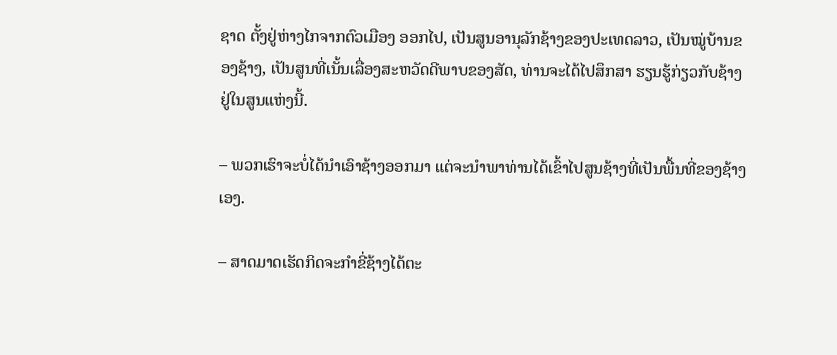ຊາດ ຕັ້ງຢູ່ຫ່າງໄກຈາກຕົວເມືອງ ອອກໄປ, ເປັນສູນອານຸລັກຊ້າງຂອງປະເທດລາວ, ເປັນໝູ່ບ້ານຂອງຊ້າງ, ເປັນສູນທີ່ເນັ້ນເລື່ອງສະຫວັດດີພາບຂອງສັດ, ທ່ານຈະໄດ້ໄປສຶກສາ ຮຽນຮູ້ກ່ຽວກັບຊ້າງຢູ່ໃນສູນແຫ່ງນີ້.

– ພວກເຮົາຈະບໍ່ໄດ້ນໍາເອົາຊ້າງອອກມາ ແຕ່ຈະນໍາພາທ່ານໄດ້ເຂົ້າໄປສູນຊ້າງທີ່ເປັນພື້ນທີ່ຂອງຊ້າງເອງ.

– ສາດມາດເຮັດກິດຈະກໍາຂີ່ຊ້າງໄດ້ຕະ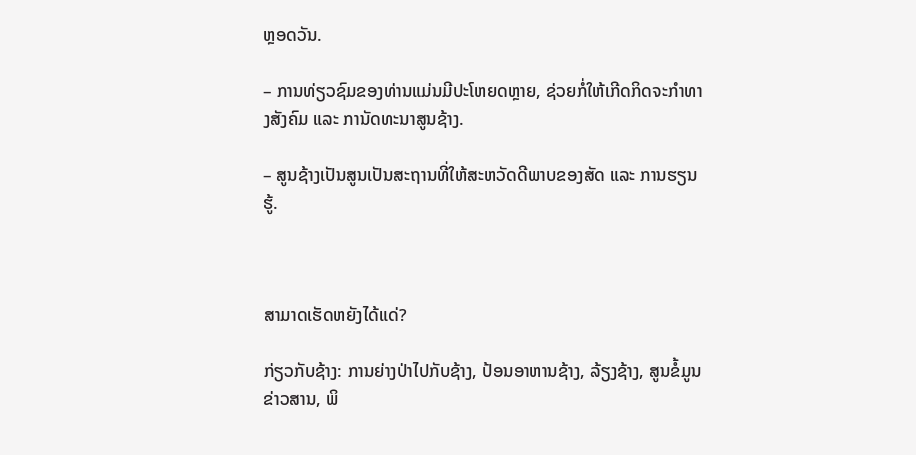ຫຼອດວັນ.

– ການທ່ຽວຊົມຂອງທ່ານແມ່ນມີປະໂຫຍດຫຼາຍ, ຊ່ວຍກໍ່ໃຫ້ເກີດກິດຈະກໍາທາງສັງຄົມ ແລະ ການັດທະນາສູນຊ້າງ.

– ສູນຊ້າງເປັນສູນເປັນສະຖານທີ່ໃຫ້ສະຫວັດດີພາບຂອງສັດ ແລະ ການຮຽນຮູ້.



ສາມາດເຮັດຫຍັງໄດ້ແດ່?

ກ່ຽວກັບຊ້າງ: ການຍ່າງປ່າໄປກັບຊ້າງ, ປ້ອນອາຫານຊ້າງ, ລ້ຽງຊ້າງ, ສູນຂໍ້ມູນຂ່າວສານ, ພິ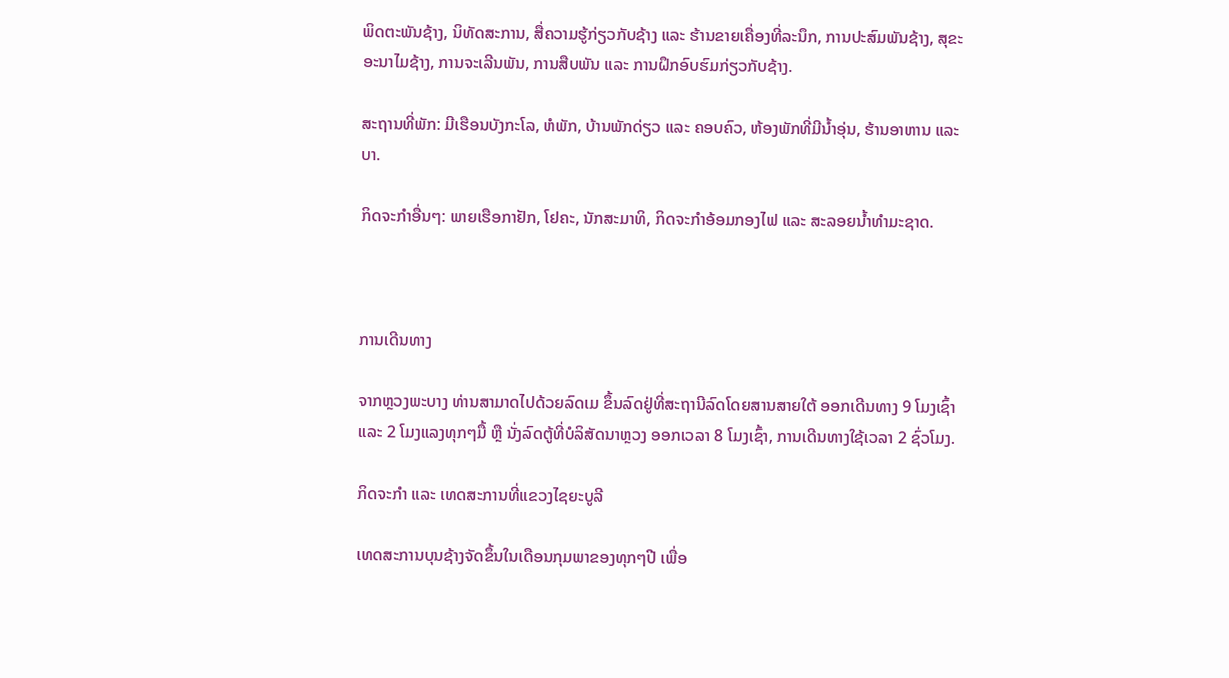ພິດຕະພັນຊ້າງ, ນິທັດສະການ, ສື່ຄວາມຮູ້ກ່ຽວກັບຊ້າງ ແລະ ຮ້ານຂາຍເຄື່ອງທີ່ລະນຶກ, ການປະສົມພັນຊ້າງ, ສຸຂະອະນາໄມຊ້າງ, ການຈະເລີນພັນ, ການສືບພັນ ແລະ ການຝຶກອົບຮົມກ່ຽວກັບຊ້າງ.

ສະຖານທີ່ພັກ: ມີເຮືອນບັງກະໂລ, ຫໍພັກ, ບ້ານພັກດ່ຽວ ແລະ ຄອບຄົວ, ຫ້ອງພັກທີ່ມີນໍ້າອຸ່ນ, ຮ້ານອາຫານ ແລະ ບາ.

ກິດຈະກໍາອື່ນໆ: ພາຍເຮືອກາຢັກ, ໂຢຄະ, ນັກສະມາທິ, ກິດຈະກໍາອ້ອມກອງໄຟ ແລະ ສະລອຍນໍ້າທໍາມະຊາດ.



ການເດີນທາງ

ຈາກຫຼວງພະບາງ ທ່ານສາມາດໄປດ້ວຍລົດເມ ຂຶ້ນລົດຢູ່ທີ່ສະຖານີລົດໂດຍສານສາຍໃຕ້ ອອກເດີນທາງ 9 ໂມງເຊົ້າ ແລະ 2 ໂມງແລງທຸກໆມື້ ຫຼື ນັ່ງລົດຕູ້ທີ່ບໍລິສັດນາຫຼວງ ອອກເວລາ 8 ໂມງເຊົ້າ, ການເດີນທາງໃຊ້ເວລາ 2 ຊົ່ວໂມງ.

ກິດຈະກໍາ ແລະ ເທດສະການທີ່ແຂວງໄຊຍະບູລີ

ເທດສະການບຸນຊ້າງຈັດຂຶ້ນໃນເດືອນກຸມພາຂອງທຸກໆປີ ເພື່ອ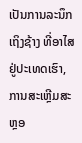ເປັນການລະນຶກເຖິງຊ້າງ ທີ່ອາໄສຢູ່ປະເທດເຮົາ, ການສະເຫຼີມສະຫຼອ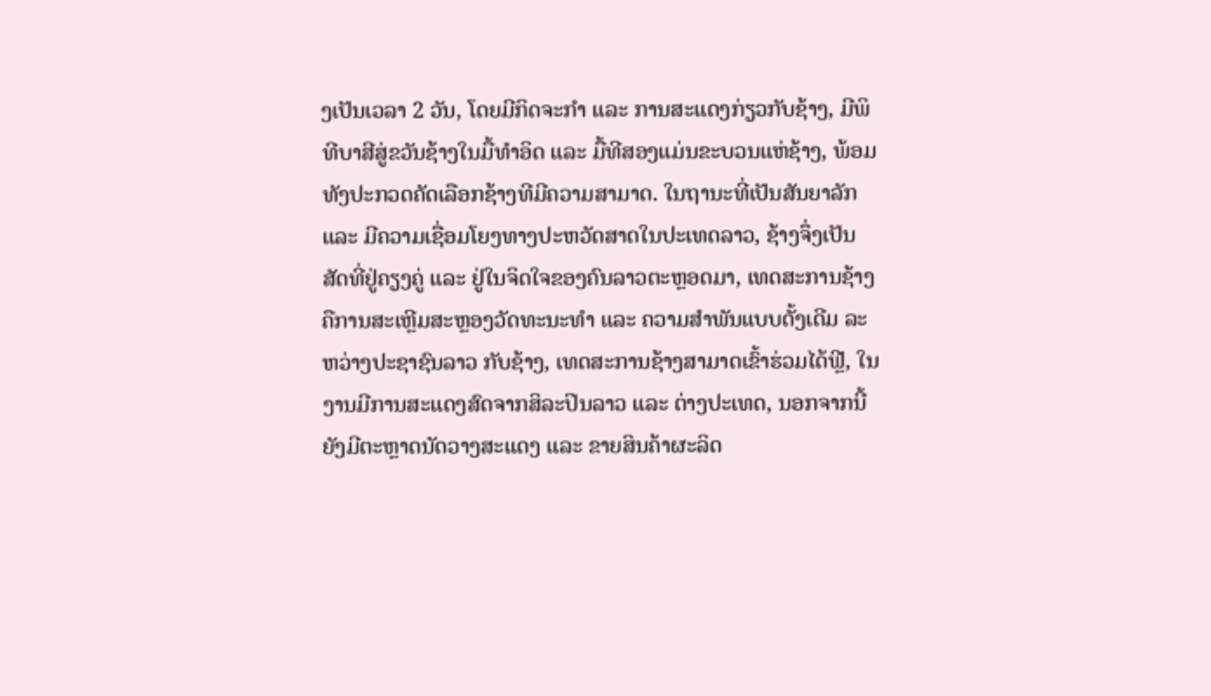ງເປັນເວລາ 2 ວັນ, ໂດຍມີກິດຈະກໍາ ແລະ ການສະແດງກ່ຽວກັບຊ້າງ, ມີພິທີບາສີສູ່ຂວັນຊ້າງໃນມື້ທໍາອິດ ແລະ ມື້ທີສອງແມ່ນຂະບວນແຫ່ຊ້າງ, ພ້ອມທັງປະກວດຄັດເລືອກຊ້າງທີມີຄວາມສາມາດ. ໃນຖານະທີ່ເປັນສັນຍາລັກ ແລະ ມີຄວາມເຊື່ອມໂຍງທາງປະຫວັດສາດໃນປະເທດລາວ, ຊ້າງຈຶ່ງເປັນສັດທີ່ຢູ່ຄຽງຄູ່ ແລະ ຢູ່ໃນຈິດໃຈຂອງຄົນລາວຕະຫຼອດມາ, ເທດສະການຊ້າງຄືການສະເຫຼີມສະຫຼອງວັດທະນະທໍາ ແລະ ຄວາມສໍາພັນແບບດັ້ງເດີມ ລະຫວ່າງປະຊາຊົນລາວ ກັບຊ້າງ, ເທດສະການຊ້າງສາມາດເຂົ້າຮ່ວມໄດ້ຟຼີ, ໃນງານມີການສະແດງສົດຈາກສິລະປິນລາວ ແລະ ຕ່າງປະເທດ, ນອກຈາກນີ້ຍັງມີຕະຫຼາດນັດວາງສະແດງ ແລະ ຂາຍສິນຄ້າຜະລິດ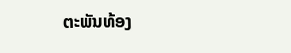ຕະພັນທ້ອງ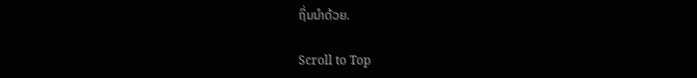ຖິ່ນນໍາດ້ວຍ.

Scroll to Top